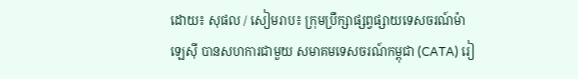ដោយ៖ សុផល / សៀមរាប៖ ក្រុមប្រឹក្សាផ្សព្វផ្សាយទេសចរណ៍ម៉ាឡេស៊ី បានសហការជាមួយ សមាគមទេសចរណ៍កម្ពុជា (CATA) រៀ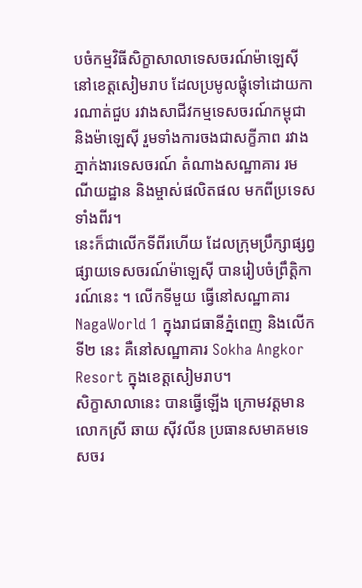បចំកម្មវិធីសិក្ខាសាលាទេសចរណ៍ម៉ាឡេស៊ី នៅខេត្តសៀមរាប ដែលប្រមូលផ្តុំទៅដោយការណាត់ជួប រវាងសាជីវកម្មទេសចរណ៍កម្ពុជា និងម៉ាឡេស៊ី រួមទាំងការចងជាសក្ខីភាព រវាងភ្នាក់ងារទេសចរណ៍ តំណាងសណ្ឋាគារ រមណីយដ្ឋាន និងម្ចាស់ផលិតផល មកពីប្រទេសទាំងពីរ។
នេះក៏ជាលើកទីពីរហើយ ដែលក្រុមប្រឹក្សាផ្សព្វផ្សាយទេសចរណ៍ម៉ាឡេស៊ី បានរៀបចំព្រឹត្តិការណ៍នេះ ។ លើកទីមួយ ធ្វើនៅសណ្ឋាគារ NagaWorld 1 ក្នុងរាជធានីភ្នំពេញ និងលើកទី២ នេះ គឺនៅសណ្ឋាគារ Sokha Angkor Resort ក្នុងខេត្តសៀមរាប។
សិក្ខាសាលានេះ បានធ្វើឡើង ក្រោមវត្តមាន លោកស្រី ឆាយ ស៊ីវលីន ប្រធានសមាគមទេសចរ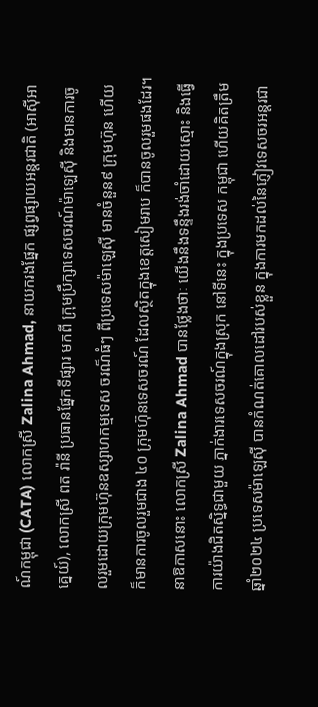ណ៍កម្ពុជា (CATA) លោកស្រី Zalina Ahmad, នាយករងផ្នែក ផ្សព្វផ្សាយអន្តរជាតិ (អាស៊ីអាគ្នេយ៍), លោកស្រី ពត រ៉ានី ប្រធានផ្នែកទីផ្សារ មកពី ក្រុមប្រឹក្សាទេសចរណ៍ម៉ាឡេស៊ី និងមានការចូលរួមដោយក្រុមហ៊ុនឧស្សាហកម្មទេស ចរណ៏ធំៗ ពីប្រទេសម៉ាឡេស៊ី មានចំនួន៩ ក្រុមហ៊ុន ហើយក៏មានការចូលរួមជាង ៤០ ក្រុមហ៊ុនទេសចរណ៍ ដែលស្ថិតក្នុងខេត្តសៀមរាប ក៏បានចូលរួមផងដែរ។
នាឱកាសនោះ លោកស្រី Zalina Ahmad បានថ្លែងថាៈ យើងនឹងទន្ទឹងរង់ចាំដោយស្មោះ និងធ្វើការយ៉ាងជិតស្និទ្ធជាមួយ ភ្នាក់ងារទេសចរណ៍ក្នុងស្រុក នៅទីនេះ ក្នុងប្រទេស កម្ពុជា ហើយគិតត្រឹមឆ្នាំ២០២៤ ប្រទេសម៉ាឡេស៊ី បានកំណត់គោលដៅរបស់ខ្លួន ក្នុងការមកដល់នៃភ្ញៀវទេសចរអន្តរជា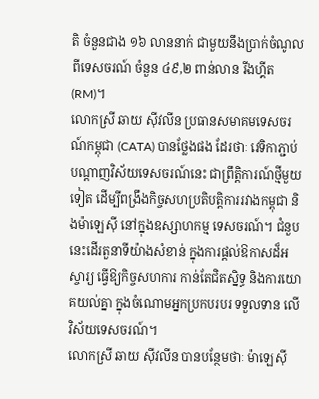តិ ចំនួនជាង ១៦ លាននាក់ ជាមួយនឹងប្រាក់ចំណូល ពីទេសចរណ៍ ចំនួន ៤៩,២ ពាន់លាន រីងហ្គីត (RM)។
លោកស្រី ឆាយ ស៊ីវលីន ប្រធានសមាគមទេសចរណ៍កម្ពុជា (CATA) បានថ្លែងផង ដែរថាៈ វេទិកាភ្ជាប់បណ្តាញវិស័យទេសចរណ៍នេះ ជាព្រឹត្តិការណ៍ថ្មីមួយទៀត ដើម្បីពង្រឹងកិច្ចសហប្រតិបត្តិការរវាងកម្ពុជា និងម៉ាឡេស៊ី នៅក្នុងឧស្សាហកម្ម ទេសចរណ៍។ ជំនួបនេះដើរតួនាទីយ៉ាងសំខាន់ ក្នុងការផ្តល់ឱកាសដ៏អស្ចារ្យ ធ្វើឱ្យកិច្ចសហការ កាន់តែជិតស្និទ្ធ និងការយោគយល់គ្នា ក្នុងចំណោមអ្នកប្រកបរបរ ទទួលទាន លើវិស័យទេសចរណ៍។
លោកស្រី ឆាយ ស៊ីវលីន បានបន្ថែមថាៈ ម៉ាឡេស៊ី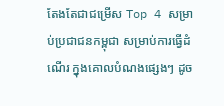តែងតែជាជម្រើស Top 4 សម្រាប់ប្រជាជនកម្ពុជា សម្រាប់ការធ្វើដំណើរ ក្នុងគោលបំណងផ្សេងៗ ដូច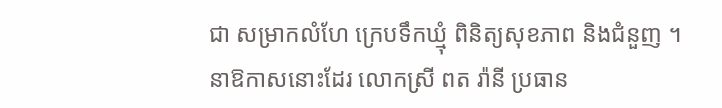ជា សម្រាកលំហែ ក្រេបទឹកឃ្មុំ ពិនិត្យសុខភាព និងជំនួញ ។
នាឱកាសនោះដែរ លោកស្រី ពត រ៉ានី ប្រធាន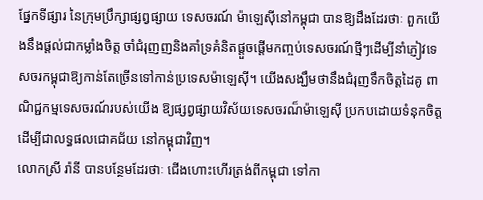ផ្នែកទីផ្សារ នៃក្រុមប្រឹក្សាផ្សព្វផ្សាយ ទេសចរណ៍ ម៉ាឡេស៊ីនៅកម្ពុជា បានឱ្យដឹងដែរថាៈ ពួកយើងនឹងផ្តល់ជាកម្លាំងចិត្ត ចាំជំរុញញនិងគាំទ្រគំនិតផ្តួចផ្ដើមកញ្ចប់ទេសចរណ៍ថ្មីៗដើម្បីនាំភ្ញៀវទេសចរកម្ពុជាឱ្យកាន់តែច្រើនទៅកាន់ប្រទេសម៉ាឡេស៊ី។ យើងសង្ឃឹមថានឹងជំរុញទឹកចិត្តដៃគូ ពាណិជ្ជកម្មទេសចរណ៍របស់យើង ឱ្យផ្សព្វផ្សាយវិស័យទេសចរណ៏ម៉ាឡេស៊ី ប្រកបដោយទំនុកចិត្ត ដើម្បីជាលទ្ធផលជោគជ័យ នៅកម្ពុជាវិញ។
លោកស្រី រ៉ានី បានបន្ថែមដែរថាៈ ជើងហោះហើរត្រង់ពីកម្ពុជា ទៅកា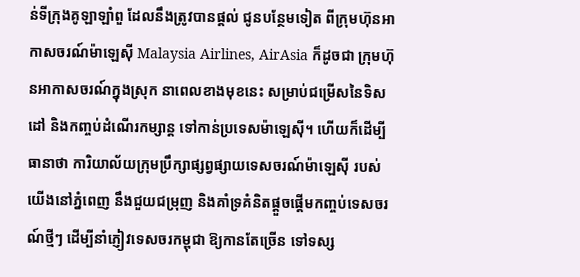ន់ទីក្រុងគូឡាឡាំពួ ដែលនឹងត្រូវបានផ្ដល់ ជូនបន្ថែមទៀត ពីក្រុមហ៊ុនអាកាសចរណ៍ម៉ាឡេស៊ី Malaysia Airlines, AirAsia ក៏ដូចជា ក្រុមហ៊ុនអាកាសចរណ៍ក្នុងស្រុក នាពេលខាងមុខនេះ សម្រាប់ជម្រើសនៃទិសដៅ និងកញ្ចប់ដំណើរកម្សាន្ត ទៅកាន់ប្រទេសម៉ាឡេស៊ី។ ហើយក៏ដើម្បីធានាថា ការិយាល័យក្រុមប្រឹក្សាផ្សព្វផ្សាយទេសចរណ៍ម៉ាឡេស៊ី របស់យើងនៅភ្នំពេញ នឹងជួយជម្រុញ និងគាំទ្រគំនិតផ្ដួចផ្ដើមកញ្ចប់ទេសចរណ៍ថ្មីៗ ដើម្បីនាំភ្ញៀវទេសចរកម្ពុជា ឱ្យកានតែច្រើន ទៅទស្ស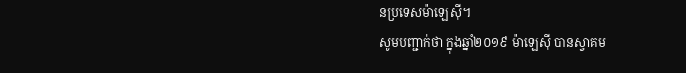នប្រទេសម៉ាឡេស៊ី។
សូមបញ្ជាក់ថា ក្នុងឆ្នាំ២០១៩ ម៉ាឡេស៊ី បានស្វាគម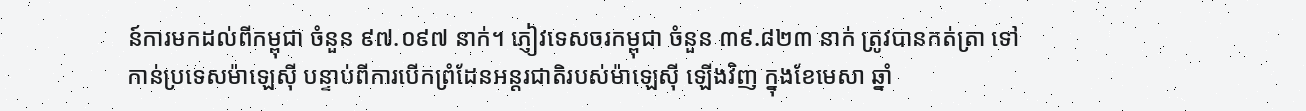ន៍ការមកដល់ពីកម្ពុជា ចំនួន ៩៧.០៩៧ នាក់។ ភ្ញៀវទេសចរកម្ពុជា ចំនួន ៣៩.៨២៣ នាក់ ត្រូវបានកត់ត្រា ទៅកាន់ប្រទេសម៉ាឡេស៊ី បន្ទាប់ពីការបើកព្រំដែនអន្តរជាតិរបស់ម៉ាឡេស៊ី ឡើងវិញ ក្នុងខែមេសា ឆ្នាំ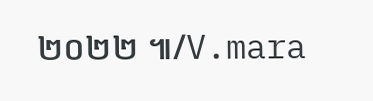២០២២ ៕/V.mara